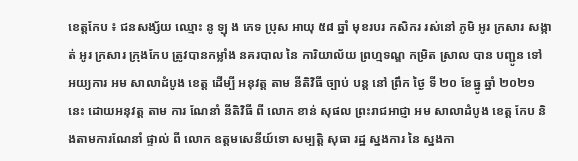ខេត្តកែប ៖ ជនសង្ស័យ ឈ្មោះ នូ ឡុ ង ភេទ ប្រុស អាយុ ៥៨ ឆ្នាំ មុខរបរ កសិករ រស់នៅ ភូមិ អូរ ក្រសារ សង្កាត់ អូរ ក្រសារ ក្រុងកែប ត្រូវបានកម្លាំង នគរបាល នៃ ការិយាល័យ ព្រហ្មទណ្ឌ កម្រិត ស្រាល បាន បញ្ជូន ទៅ អយ្យការ អម សាលាដំបូង ខេត្ត ដើម្បី អនុវត្ត តាម នីតិវិធី ច្បាប់ បន្ត នៅ ព្រឹក ថ្ងៃ ទី ២០ ខែធ្នូ ឆ្នាំ ២០២១ នេះ ដោយអនុវត្ត តាម ការ ណែនាំ នីតិវិធី ពី លោក ខាន់ សុផល ព្រះរាជអាជ្ញា អម សាលាដំបូង ខេត្ត កែប និងតាមការណែនាំ ផ្ទាល់ ពី លោក ឧត្តមសេនីយ៍ទោ សម្បត្តិ សុធា រដ្ឋ ស្នងការ នៃ ស្នងកា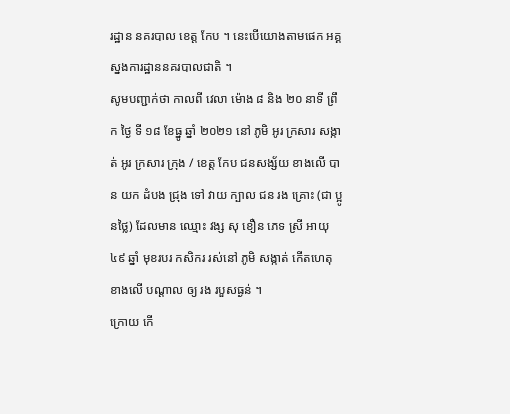រដ្ឋាន នគរបាល ខេត្ត កែប ។ នេះបើយោងតាមផេក អគ្គស្នងការដ្ឋាននគរបាលជាតិ ។
សូមបញ្ជាក់ថា កាលពី វេលា ម៉ោង ៨ និង ២០ នាទី ព្រឹក ថ្ងៃ ទី ១៨ ខែធ្នូ ឆ្នាំ ២០២១ នៅ ភូមិ អូរ ក្រសារ សង្កាត់ អូរ ក្រសារ ក្រុង / ខេត្ត កែប ជនសង្ស័យ ខាងលើ បាន យក ដំបង ជ្រុង ទៅ វាយ ក្បាល ជន រង គ្រោះ (ជា ប្អូនថ្លៃ) ដែលមាន ឈ្មោះ វង្ស សុ ខឿន ភេទ ស្រី អាយុ ៤៩ ឆ្នាំ មុខរបរ កសិករ រស់នៅ ភូមិ សង្កាត់ កើតហេតុ ខាងលើ បណ្ដាល ឲ្យ រង របួសធ្ងន់ ។
ក្រោយ កើ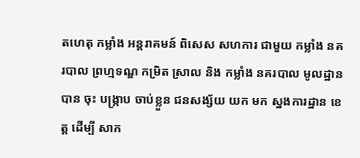តហេតុ កម្លាំង អន្តរាគមន៍ ពិសេស សហការ ជាមួយ កម្លាំង នគរបាល ព្រហ្មទណ្ឌ កម្រិត ស្រាល និង កម្លាំង នគរបាល មូលដ្ឋាន បាន ចុះ បង្ក្រាប ចាប់ខ្លួន ជនសង្ស័យ យក មក ស្នងការដ្ឋាន ខេត្ត ដើម្បី សាក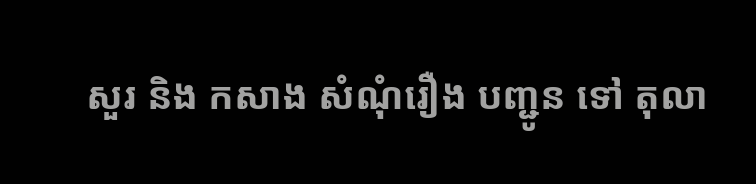សួរ និង កសាង សំណុំរឿង បញ្ជូន ទៅ តុលា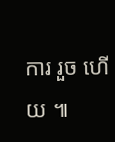ការ រួច ហើយ ៕